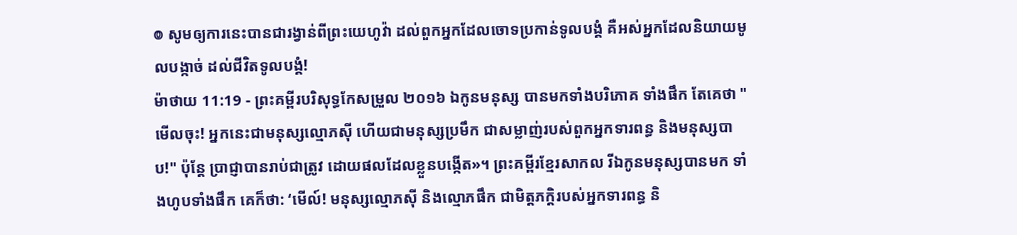៙ សូមឲ្យការនេះបានជារង្វាន់ពីព្រះយេហូវ៉ា ដល់ពួកអ្នកដែលចោទប្រកាន់ទូលបង្គំ គឺអស់អ្នកដែលនិយាយមូលបង្កាច់ ដល់ជីវិតទូលបង្គំ!
ម៉ាថាយ 11:19 - ព្រះគម្ពីរបរិសុទ្ធកែសម្រួល ២០១៦ ឯកូនមនុស្ស បានមកទាំងបរិភោគ ទាំងផឹក តែគេថា "មើលចុះ! អ្នកនេះជាមនុស្សល្មោភស៊ី ហើយជាមនុស្សប្រមឹក ជាសម្លាញ់របស់ពួកអ្នកទារពន្ធ និងមនុស្សបាប!" ប៉ុន្តែ ប្រាជ្ញាបានរាប់ជាត្រូវ ដោយផលដែលខ្លួនបង្កើត»។ ព្រះគម្ពីរខ្មែរសាកល រីឯកូនមនុស្សបានមក ទាំងហូបទាំងផឹក គេក៏ថា: ‘មើល៍! មនុស្សល្មោភស៊ី និងល្មោភផឹក ជាមិត្តភក្ដិរបស់អ្នកទារពន្ធ និ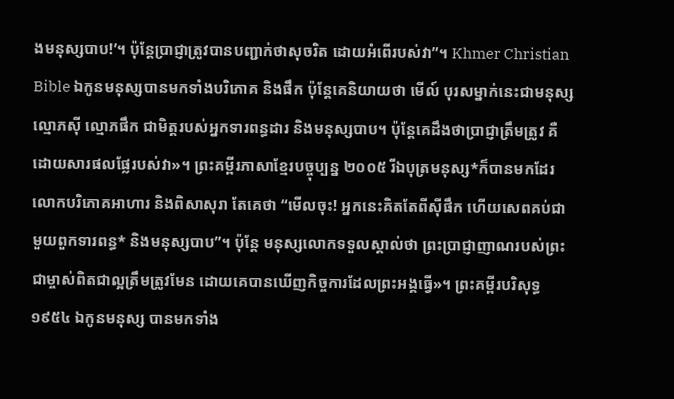ងមនុស្សបាប!’។ ប៉ុន្តែប្រាជ្ញាត្រូវបានបញ្ជាក់ថាសុចរិត ដោយអំពើរបស់វា”។ Khmer Christian Bible ឯកូនមនុស្សបានមកទាំងបរិភោគ និងផឹក ប៉ុន្ដែគេនិយាយថា មើល៍ បុរសម្នាក់នេះជាមនុស្សល្មោភស៊ី ល្មោភផឹក ជាមិត្ដរបស់អ្នកទារពន្ធដារ និងមនុស្សបាប។ ប៉ុន្ដែគេដឹងថាប្រាជ្ញាត្រឹមត្រូវ គឺដោយសារផលផ្លែរបស់វា»។ ព្រះគម្ពីរភាសាខ្មែរបច្ចុប្បន្ន ២០០៥ រីឯបុត្រមនុស្ស*ក៏បានមកដែរ លោកបរិភោគអាហារ និងពិសាសុរា តែគេថា “មើលចុះ! អ្នកនេះគិតតែពីស៊ីផឹក ហើយសេពគប់ជាមួយពួកទារពន្ធ* និងមនុស្សបាប”។ ប៉ុន្តែ មនុស្សលោកទទួលស្គាល់ថា ព្រះប្រាជ្ញាញាណរបស់ព្រះជាម្ចាស់ពិតជាល្អត្រឹមត្រូវមែន ដោយគេបានឃើញកិច្ចការដែលព្រះអង្គធ្វើ»។ ព្រះគម្ពីរបរិសុទ្ធ ១៩៥៤ ឯកូនមនុស្ស បានមកទាំង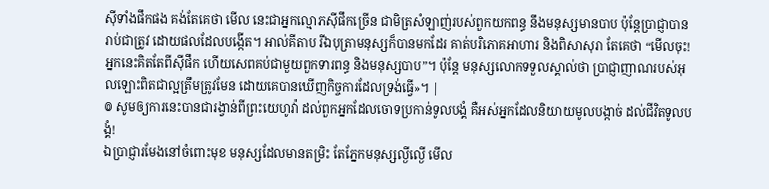ស៊ីទាំងផឹកផង គង់តែគេថា មើល នេះជាអ្នកល្មោភស៊ីផឹកច្រើន ជាមិត្រសំឡាញ់របស់ពួកយកពន្ធ នឹងមនុស្សមានបាប ប៉ុន្តែប្រាជ្ញាបានរាប់ជាត្រូវ ដោយផលដែលបង្កើត។ អាល់គីតាប រីឯបុត្រាមនុស្សក៏បានមកដែរ គាត់បរិភោគអាហារ និងពិសាសុរា តែគេថា “មើលចុះ! អ្នកនេះគិតតែពីស៊ីផឹក ហើយសេពគប់ជាមួយពួកទារពន្ធ និងមនុស្សបាប”។ ប៉ុន្ដែ មនុស្សលោកទទួលស្គាល់ថា ប្រាជ្ញាញាណរបស់អុលឡោះពិតជាល្អត្រឹមត្រូវមែន ដោយគេបានឃើញកិច្ចការដែលទ្រង់ធ្វើ»។ |
៙ សូមឲ្យការនេះបានជារង្វាន់ពីព្រះយេហូវ៉ា ដល់ពួកអ្នកដែលចោទប្រកាន់ទូលបង្គំ គឺអស់អ្នកដែលនិយាយមូលបង្កាច់ ដល់ជីវិតទូលបង្គំ!
ឯប្រាជ្ញារមែងនៅចំពោះមុខ មនុស្សដែលមានតម្រិះ តែភ្នែកមនុស្សល្ងីល្ងើ មើល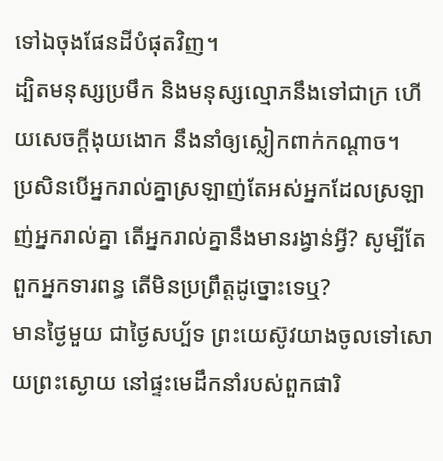ទៅឯចុងផែនដីបំផុតវិញ។
ដ្បិតមនុស្សប្រមឹក និងមនុស្សល្មោភនឹងទៅជាក្រ ហើយសេចក្ដីងុយងោក នឹងនាំឲ្យស្លៀកពាក់កណ្តាច។
ប្រសិនបើអ្នករាល់គ្នាស្រឡាញ់តែអស់អ្នកដែលស្រឡាញ់អ្នករាល់គ្នា តើអ្នករាល់គ្នានឹងមានរង្វាន់អ្វី? សូម្បីតែពួកអ្នកទារពន្ធ តើមិនប្រព្រឹត្តដូច្នោះទេឬ?
មានថ្ងៃមួយ ជាថ្ងៃសប្ប័ទ ព្រះយេស៊ូវយាងចូលទៅសោយព្រះស្ងោយ នៅផ្ទះមេដឹកនាំរបស់ពួកផារិ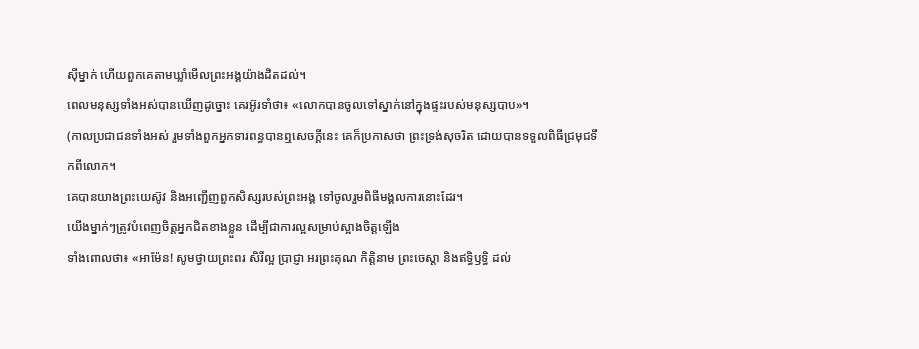ស៊ីម្នាក់ ហើយពួកគេតាមឃ្លាំមើលព្រះអង្គយ៉ាងដិតដល់។
ពេលមនុស្សទាំងអស់បានឃើញដូច្នោះ គេរអ៊ូរទាំថា៖ «លោកបានចូលទៅស្នាក់នៅក្នុងផ្ទះរបស់មនុស្សបាប»។
(កាលប្រជាជនទាំងអស់ រួមទាំងពួកអ្នកទារពន្ធបានឮសេចក្ដីនេះ គេក៏ប្រកាសថា ព្រះទ្រង់សុចរិត ដោយបានទទួលពិធីជ្រមុជទឹកពីលោក។
គេបានយាងព្រះយេស៊ូវ និងអញ្ជើញពួកសិស្សរបស់ព្រះអង្គ ទៅចូលរួមពិធីមង្គលការនោះដែរ។
យើងម្នាក់ៗត្រូវបំពេញចិត្តអ្នកជិតខាងខ្លួន ដើម្បីជាការល្អសម្រាប់ស្អាងចិត្តឡើង
ទាំងពោលថា៖ «អាម៉ែន! សូមថ្វាយព្រះពរ សិរីល្អ ប្រាជ្ញា អរព្រះគុណ កិត្តិនាម ព្រះចេស្តា និងឥទ្ធិឫទ្ធិ ដល់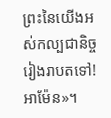ព្រះនៃយើងអស់កល្បជានិច្ចរៀងរាបតទៅ! អាម៉ែន»។